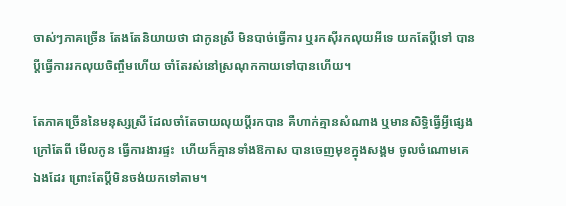ចាស់ៗភាគច្រើន តែងតែនិយាយថា ជាកូនស្រី មិនបាច់ធ្វើការ ឬរកស៊ីរកលុយអីទេ យកតែប្ដីទៅ បានប្ដីធ្វើការរកលុយចិញ្ចឹមហើយ ចាំតែរស់នៅស្រណុកកាយទៅបានហើយ។

តែភាគច្រើននៃមនុស្សស្រី ដែលចាំតែចាយលុយប្ដីរកបាន គឺហាក់គ្មានសំណាង ឬមានសិទ្ធិធ្វើអ្វីផ្សេងក្រៅតែពី មើលកូន ធ្វើការងារផ្ទះ  ហើយក៏គ្មានទាំងឱកាស បានចេញមុខក្នុងសង្គម ចូលចំណោមគេឯងដែរ ព្រោះតែប្ដីមិនចង់យកទៅតាម។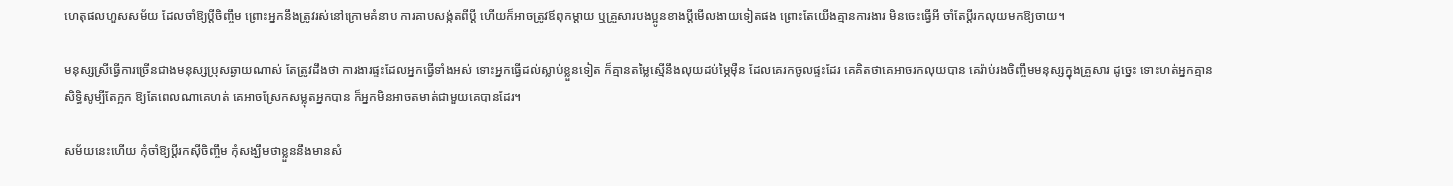ហេតុផលហួសសម័យ ដែលចាំឱ្យប្ដីចិញ្ចឹម ព្រោះអ្នកនឹងត្រូវរស់នៅក្រោមគំនាប ការគាបសង្ក់តពីប្ដី ហើយក៏អាចត្រូវឪពុកម្ដាយ ឬគ្រួសារបងប្អូនខាងប្ដីមើលងាយទៀតផង ព្រោះតែយើងគ្មានការងារ មិនចេះធ្វើអី ចាំតែប្ដីរកលុយមកឱ្យចាយ។

មនុស្សស្រីធ្វើការច្រើនជាងមនុស្សប្រុសឆ្ងាយណាស់ តែត្រូវដឹងថា ការងារផ្ទះដែលអ្នកធ្វើទាំងអស់ ទោះអ្នកធ្វើដល់ស្លាប់ខ្លួនទៀត ក៏គ្មានតម្លៃស្មើនឹងលុយដប់ម្ភៃម៉ឺន ដែលគេរកចូលផ្ទះដែរ គេគិតថាគេអាចរកលុយបាន គេរ៉ាប់រងចិញ្ចឹមមនុស្សក្នុងគ្រួសារ ដូច្នេះ ទោះហត់អ្នកគ្មានសិទ្ធិសូម្បីតែក្អក ឱ្យតែពេលណាគេហត់ គេអាចស្រែកសម្លុតអ្នកបាន ក៏អ្នកមិនអាចតមាត់ជាមួយគេបានដែរ។

សម័យនេះហើយ កុំចាំឱ្យប្ដីរកស៊ីចិញ្ចឹម កុំសង្ឃឹមថាខ្លួននឹងមានសំ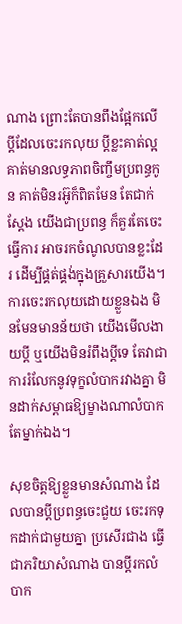ណាង ព្រោះតែបានពឹងផ្អែកលើប្ដីដែលចេះរកលុយ ប្ដីខ្លះគាត់ល្អ គាត់មានលទ្ធភាពចិញ្ចឹមប្រពន្ធកូន គាត់មិនរអ៊ូក៏ពិតមែន តែជាក់ស្ដែង យើងជាប្រពន្ធ ក៏គួរតែចេះធ្វើការ អាចរកចំណូលបានខ្លះដែរ ដើម្បីផ្គត់ផ្គង់ក្នុងគ្រួសារយើង។ ការចេះរកលុយដោយខ្លួនឯង មិនមែនមានន័យថា យើងមើលងាយប្ដី ឬយើងមិនរំពឹងប្ដីទេ តែវាជាការរំលែកនូវទុក្ខលំបាករវាងគ្នា មិនដាក់សម្ពាធឱ្យម្ខាងណាលំបាកតែម្នាក់ឯង។

សុខចិត្តឱ្យខ្លួនមានសំណាង ដែលបានប្ដីប្រពន្ធចេះជួយ ចេះរកទុកដាក់ជាមួយគ្នា ប្រសើរជាង ធ្វើជាភរិយាសំណាង បានប្ដីរកលំបាក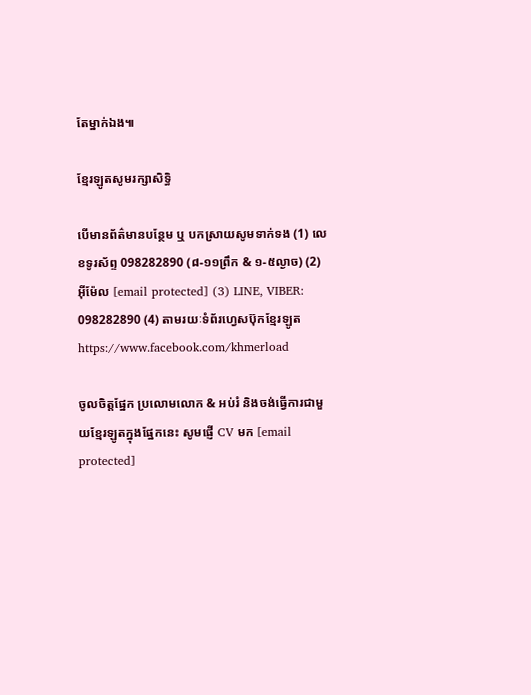តែម្នាក់ឯង៕

ខ្មែរឡូតសូមរក្សាសិទ្ធិ

បើមានព័ត៌មានបន្ថែម ឬ បកស្រាយសូមទាក់ទង (1) លេខទូរស័ព្ទ 098282890 (៨-១១ព្រឹក & ១-៥ល្ងាច) (2) អ៊ីម៉ែល [email protected] (3) LINE, VIBER: 098282890 (4) តាមរយៈទំព័រហ្វេសប៊ុកខ្មែរឡូត https://www.facebook.com/khmerload

ចូលចិត្តផ្នែក ប្រលោមលោក & អប់រំ និងចង់ធ្វើការជាមួយខ្មែរឡូតក្នុងផ្នែកនេះ សូមផ្ញើ CV មក [email protected]